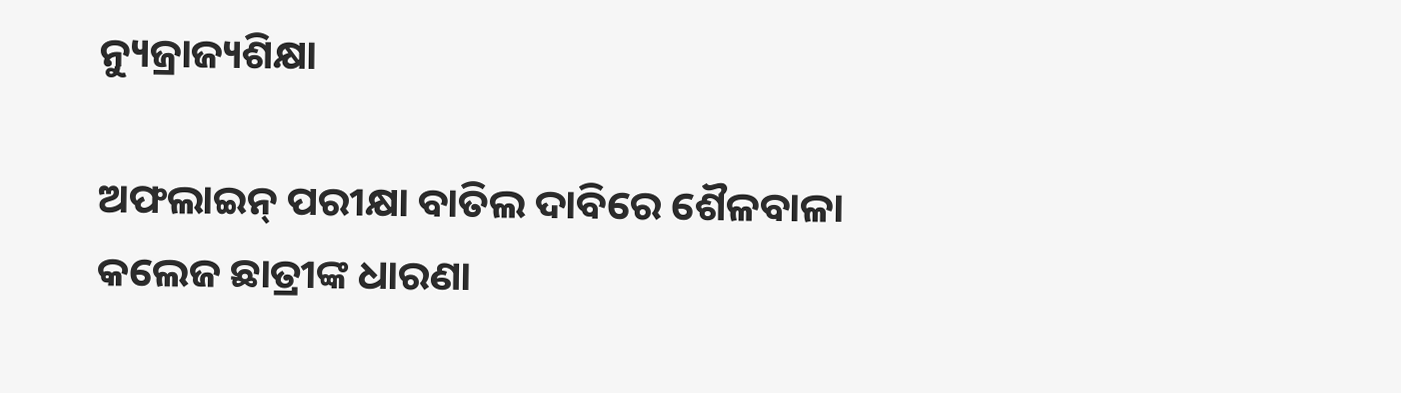ନ୍ୟୁଜ୍ରାଜ୍ୟଶିକ୍ଷା

ଅଫଲାଇନ୍ ପରୀକ୍ଷା ବାତିଲ ଦାବିରେ ଶୈଳବାଳା କଲେଜ ଛାତ୍ରୀଙ୍କ ଧାରଣା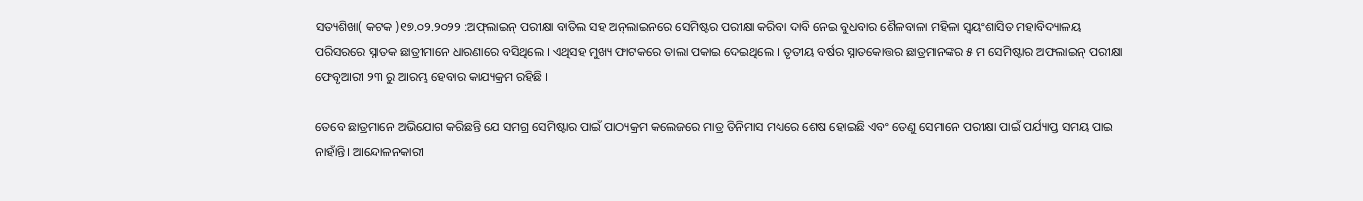ସତ୍ୟଶିଖା( କଟକ )୧୭.୦୨.୨୦୨୨ :ଅଫ୍‌ଲାଇନ୍ ପରୀକ୍ଷା ବାତିଲ ସହ ଅନ୍‌ଲାଇନରେ ସେମିଷ୍ଟର ପରୀକ୍ଷା କରିବା ଦାବି ନେଇ ବୁଧବାର ଶୈଳବାଳା ମହିଳା ସ୍ଵୟଂଶାସିତ ମହାବିଦ୍ୟାଳୟ ପରିସରରେ ସ୍ନାତକ ଛାତ୍ରୀମାନେ ଧାରଣାରେ ବସିଥିଲେ । ଏଥିସହ ମୁଖ୍ୟ ଫାଟକରେ ତାଲା ପକାଇ ଦେଇଥିଲେ । ତୃତୀୟ ବର୍ଷର ସ୍ନାତକୋତ୍ତର ଛାତ୍ରମାନଙ୍କର ୫ ମ ସେମିଷ୍ଟାର ଅଫଲାଇନ୍ ପରୀକ୍ଷା ଫେବୃଆରୀ ୨୩ ରୁ ଆରମ୍ଭ ହେବାର କାଯ୍ୟକ୍ରମ ରହିଛି ।

ତେବେ ଛାତ୍ରମାନେ ଅଭିଯୋଗ କରିଛନ୍ତି ଯେ ସମଗ୍ର ସେମିଷ୍ଟାର ପାଇଁ ପାଠ୍ୟକ୍ରମ କଲେଜରେ ମାତ୍ର ତିନିମାସ ମଧ୍ୟରେ ଶେଷ ହୋଇଛି ଏବଂ ତେଣୁ ସେମାନେ ପରୀକ୍ଷା ପାଇଁ ପର୍ଯ୍ୟାପ୍ତ ସମୟ ପାଇ ନାହାଁନ୍ତି। ଆନ୍ଦୋଳନକାରୀ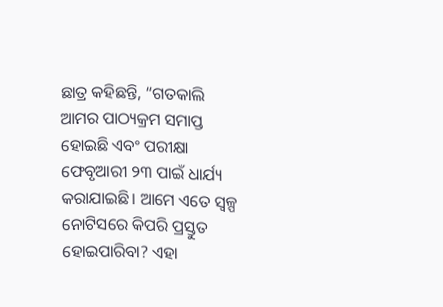ଛାତ୍ର କହିଛନ୍ତି, “ଗତକାଲି ଆମର ପାଠ୍ୟକ୍ରମ ସମାପ୍ତ ହୋଇଛି ଏବଂ ପରୀକ୍ଷା ଫେବୃଆରୀ ୨୩ ପାଇଁ ଧାର୍ଯ୍ୟ କରାଯାଇଛି। ଆମେ ଏତେ ସ୍ୱଳ୍ପ ନୋଟିସରେ କିପରି ପ୍ରସ୍ତୁତ ହୋଇପାରିବା? ଏହା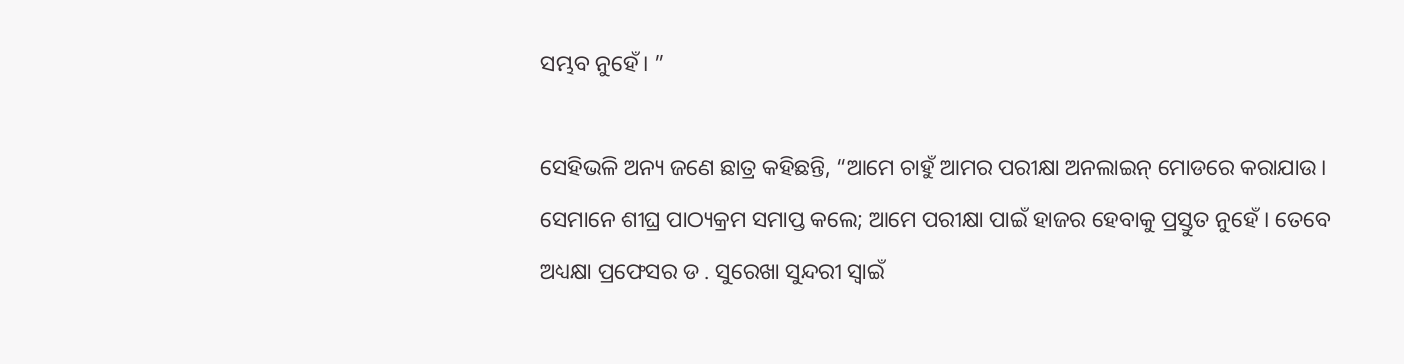ସମ୍ଭବ ନୁହେଁ। ”

ସେହିଭଳି ଅନ୍ୟ ଜଣେ ଛାତ୍ର କହିଛନ୍ତି, “ଆମେ ଚାହୁଁ ଆମର ପରୀକ୍ଷା ଅନଲାଇନ୍ ମୋଡରେ କରାଯାଉ। ସେମାନେ ଶୀଘ୍ର ପାଠ୍ୟକ୍ରମ ସମାପ୍ତ କଲେ; ଆମେ ପରୀକ୍ଷା ପାଇଁ ହାଜର ହେବାକୁ ପ୍ରସ୍ତୁତ ନୁହେଁ । ତେବେ ଅଧ୍ୟକ୍ଷା ପ୍ରଫେସର ଡ . ସୁରେଖା ସୁନ୍ଦରୀ ସ୍ଵାଇଁ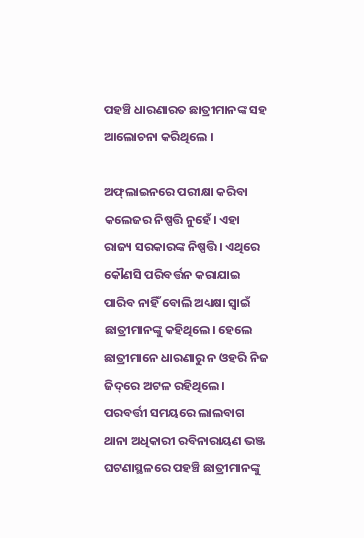ପହଞ୍ଚି ଧାରଣାରତ ଛାତ୍ରୀମାନଙ୍କ ସହ ଆଲୋଚନା କରିଥିଲେ ।

ଅଫ୍‌ଲାଇନରେ ପରୀକ୍ଷା କରିବା କଲେଜର ନିଷ୍ପତ୍ତି ନୁହେଁ। ଏହା ରାଜ୍ୟ ସରକାରଙ୍କ ନିଷ୍ପତ୍ତି। ଏଥିରେ କୌଣସି ପରିବର୍ତ୍ତନ କରାଯାଇ ପାରିବ ନାହିଁ ବୋଲି ଅଧ୍ୟକ୍ଷା ସ୍ଵାଇଁ ଛାତ୍ରୀମାନଙ୍କୁ କହିଥିଲେ। ହେଲେ ଛାତ୍ରୀମାନେ ଧାରଣାରୁ ନ ଓହରି ନିଜ ଜିଦ୍‌ରେ ଅଟଳ ରହିଥିଲେ। ପରବର୍ତ୍ତୀ ସମୟରେ ଲାଲବାଗ ଥାନା ଅଧିକାରୀ ରବିନାରାୟଣ ଭଞ୍ଜ ଘଟଣାସ୍ଥଳରେ ପହଞ୍ଚି ଛାତ୍ରୀମାନଙ୍କୁ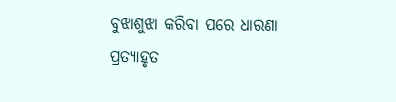ବୁଝାଶୁଝା କରିବା ପରେ ଧାରଣା ପ୍ରତ୍ୟାହୃତ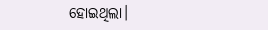ହୋଇଥିଲା।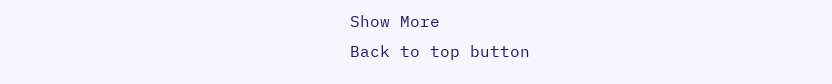Show More
Back to top button